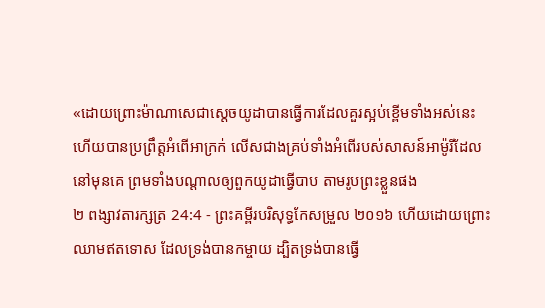«ដោយព្រោះម៉ាណាសេជាស្តេចយូដាបានធ្វើការដែលគួរស្អប់ខ្ពើមទាំងអស់នេះ ហើយបានប្រព្រឹត្តអំពើអាក្រក់ លើសជាងគ្រប់ទាំងអំពើរបស់សាសន៍អាម៉ូរីដែលនៅមុនគេ ព្រមទាំងបណ្ដាលឲ្យពួកយូដាធ្វើបាប តាមរូបព្រះខ្លួនផង
២ ពង្សាវតារក្សត្រ 24:4 - ព្រះគម្ពីរបរិសុទ្ធកែសម្រួល ២០១៦ ហើយដោយព្រោះឈាមឥតទោស ដែលទ្រង់បានកម្ចាយ ដ្បិតទ្រង់បានធ្វើ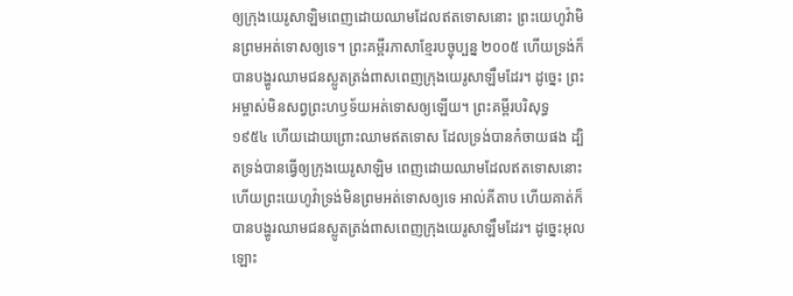ឲ្យក្រុងយេរូសាឡិមពេញដោយឈាមដែលឥតទោសនោះ ព្រះយេហូវ៉ាមិនព្រមអត់ទោសឲ្យទេ។ ព្រះគម្ពីរភាសាខ្មែរបច្ចុប្បន្ន ២០០៥ ហើយទ្រង់ក៏បានបង្ហូរឈាមជនស្លូតត្រង់ពាសពេញក្រុងយេរូសាឡឹមដែរ។ ដូច្នេះ ព្រះអម្ចាស់មិនសព្វព្រះហឫទ័យអត់ទោសឲ្យឡើយ។ ព្រះគម្ពីរបរិសុទ្ធ ១៩៥៤ ហើយដោយព្រោះឈាមឥតទោស ដែលទ្រង់បានកំចាយផង ដ្បិតទ្រង់បានធ្វើឲ្យក្រុងយេរូសាឡិម ពេញដោយឈាមដែលឥតទោសនោះ ហើយព្រះយេហូវ៉ាទ្រង់មិនព្រមអត់ទោសឲ្យទេ អាល់គីតាប ហើយគាត់ក៏បានបង្ហូរឈាមជនស្លូតត្រង់ពាសពេញក្រុងយេរូសាឡឹមដែរ។ ដូច្នេះអុលឡោះ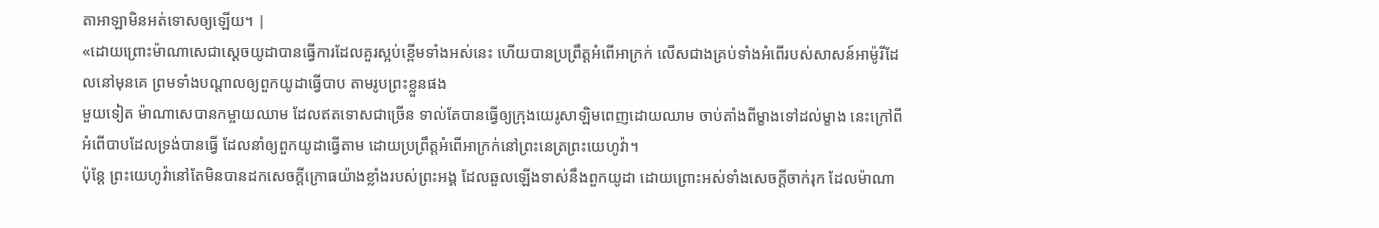តាអាឡាមិនអត់ទោសឲ្យឡើយ។ |
«ដោយព្រោះម៉ាណាសេជាស្តេចយូដាបានធ្វើការដែលគួរស្អប់ខ្ពើមទាំងអស់នេះ ហើយបានប្រព្រឹត្តអំពើអាក្រក់ លើសជាងគ្រប់ទាំងអំពើរបស់សាសន៍អាម៉ូរីដែលនៅមុនគេ ព្រមទាំងបណ្ដាលឲ្យពួកយូដាធ្វើបាប តាមរូបព្រះខ្លួនផង
មួយទៀត ម៉ាណាសេបានកម្ចាយឈាម ដែលឥតទោសជាច្រើន ទាល់តែបានធ្វើឲ្យក្រុងយេរូសាឡិមពេញដោយឈាម ចាប់តាំងពីម្ខាងទៅដល់ម្ខាង នេះក្រៅពីអំពើបាបដែលទ្រង់បានធ្វើ ដែលនាំឲ្យពួកយូដាធ្វើតាម ដោយប្រព្រឹត្តអំពើអាក្រក់នៅព្រះនេត្រព្រះយេហូវ៉ា។
ប៉ុន្តែ ព្រះយេហូវ៉ានៅតែមិនបានដកសេចក្ដីក្រោធយ៉ាងខ្លាំងរបស់ព្រះអង្គ ដែលឆួលឡើងទាស់នឹងពួកយូដា ដោយព្រោះអស់ទាំងសេចក្ដីចាក់រុក ដែលម៉ាណា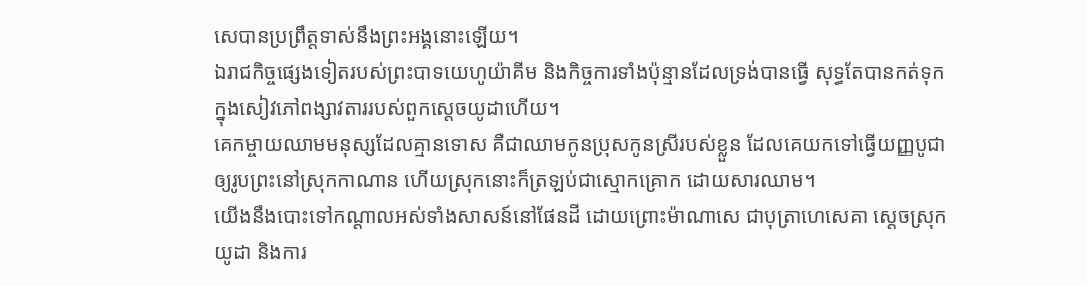សេបានប្រព្រឹត្តទាស់នឹងព្រះអង្គនោះឡើយ។
ឯរាជកិច្ចផ្សេងទៀតរបស់ព្រះបាទយេហូយ៉ាគីម និងកិច្ចការទាំងប៉ុន្មានដែលទ្រង់បានធ្វើ សុទ្ធតែបានកត់ទុកក្នុងសៀវភៅពង្សាវតាររបស់ពួកស្តេចយូដាហើយ។
គេកម្ចាយឈាមមនុស្សដែលគ្មានទោស គឺជាឈាមកូនប្រុសកូនស្រីរបស់ខ្លួន ដែលគេយកទៅធ្វើយញ្ញបូជា ឲ្យរូបព្រះនៅស្រុកកាណាន ហើយស្រុកនោះក៏ត្រឡប់ជាស្មោកគ្រោក ដោយសារឈាម។
យើងនឹងបោះទៅកណ្ដាលអស់ទាំងសាសន៍នៅផែនដី ដោយព្រោះម៉ាណាសេ ជាបុត្រាហេសេគា ស្តេចស្រុកយូដា និងការ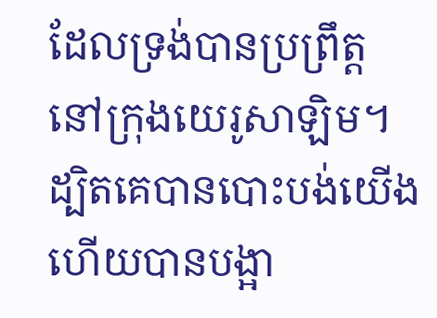ដែលទ្រង់បានប្រព្រឹត្តនៅក្រុងយេរូសាឡិម។
ដ្បិតគេបានបោះបង់យើង ហើយបានបង្អា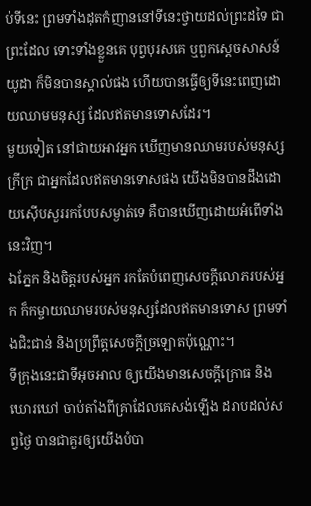ប់ទីនេះ ព្រមទាំងដុតកំញាននៅទីនេះថ្វាយដល់ព្រះដទៃ ជាព្រះដែល ទោះទាំងខ្លួនគេ បុព្វបុរសគេ ឬពួកស្តេចសាសន៍យូដា ក៏មិនបានស្គាល់ផង ហើយបានធ្វើឲ្យទីនេះពេញដោយឈាមមនុស្ស ដែលឥតមានទោសដែរ។
មួយទៀត នៅជាយអាវអ្នក ឃើញមានឈាមរបស់មនុស្សក្រីក្រ ជាអ្នកដែលឥតមានទោសផង យើងមិនបានដឹងដោយស៊ើបសួររកបែបសម្ងាត់ទេ គឺបានឃើញដោយអំពើទាំងនេះវិញ។
ឯភ្នែក និងចិត្តរបស់អ្នក រកតែបំពេញសេចក្ដីលោភរបស់អ្នក ក៏កម្ចាយឈាមរបស់មនុស្សដែលឥតមានទោស ព្រមទាំងជិះជាន់ និងប្រព្រឹត្តសេចក្ដីច្រឡោតប៉ុណ្ណោះ។
ទីក្រុងនេះជាទីអុចអាល ឲ្យយើងមានសេចក្ដីក្រោធ និងឃោរឃៅ ចាប់តាំងពីគ្រាដែលគេសង់ឡើង ដរាបដល់សព្វថ្ងៃ បានជាគួរឲ្យយើងបំបា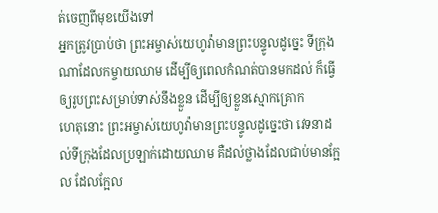ត់ចេញពីមុខយើងទៅ
អ្នកត្រូវប្រាប់ថា ព្រះអម្ចាស់យេហូវ៉ាមានព្រះបន្ទូលដូច្នេះ ទីក្រុងណាដែលកម្ចាយឈាម ដើម្បីឲ្យពេលកំណត់បានមកដល់ ក៏ធ្វើឲ្យរូបព្រះសម្រាប់ទាស់នឹងខ្លួន ដើម្បីឲ្យខ្លួនស្មោកគ្រោក
ហេតុនោះ ព្រះអម្ចាស់យេហូវ៉ាមានព្រះបន្ទូលដូច្នេះថា វេទនាដល់ទីក្រុងដែលប្រឡាក់ដោយឈាម គឺដល់ថ្លាងដែលជាប់មានក្អែល ដែលក្អែល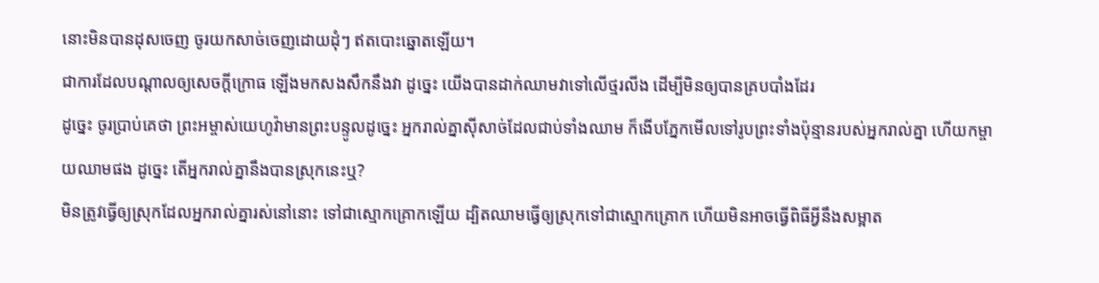នោះមិនបានដុសចេញ ចូរយកសាច់ចេញដោយដុំៗ ឥតបោះឆ្នោតឡើយ។
ជាការដែលបណ្ដាលឲ្យសេចក្ដីក្រោធ ឡើងមកសងសឹកនឹងវា ដូច្នេះ យើងបានដាក់ឈាមវាទៅលើថ្មរលីង ដើម្បីមិនឲ្យបានគ្របបាំងដែរ
ដូច្នេះ ចូរប្រាប់គេថា ព្រះអម្ចាស់យេហូវ៉ាមានព្រះបន្ទូលដូច្នេះ អ្នករាល់គ្នាស៊ីសាច់ដែលជាប់ទាំងឈាម ក៏ងើបភ្នែកមើលទៅរូបព្រះទាំងប៉ុន្មានរបស់អ្នករាល់គ្នា ហើយកម្ចាយឈាមផង ដូច្នេះ តើអ្នករាល់គ្នានឹងបានស្រុកនេះឬ?
មិនត្រូវធ្វើឲ្យស្រុកដែលអ្នករាល់គ្នារស់នៅនោះ ទៅជាស្មោកគ្រោកឡើយ ដ្បិតឈាមធ្វើឲ្យស្រុកទៅជាស្មោកគ្រោក ហើយមិនអាចធ្វើពិធីអ្វីនឹងសម្អាត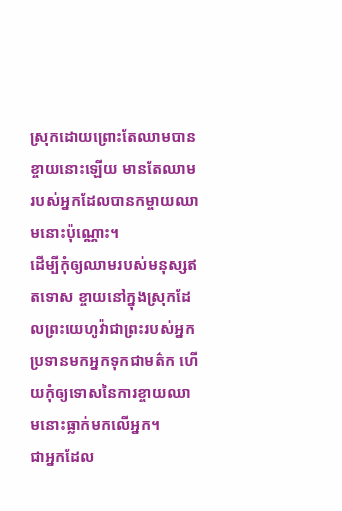ស្រុកដោយព្រោះតែឈាមបានខ្ចាយនោះឡើយ មានតែឈាមរបស់អ្នកដែលបានកម្ចាយឈាមនោះប៉ុណ្ណោះ។
ដើម្បីកុំឲ្យឈាមរបស់មនុស្សឥតទោស ខ្ចាយនៅក្នុងស្រុកដែលព្រះយេហូវ៉ាជាព្រះរបស់អ្នកប្រទានមកអ្នកទុកជាមត៌ក ហើយកុំឲ្យទោសនៃការខ្ចាយឈាមនោះធ្លាក់មកលើអ្នក។
ជាអ្នកដែល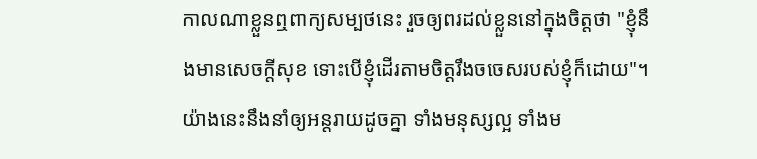កាលណាខ្លួនឮពាក្យសម្បថនេះ រួចឲ្យពរដល់ខ្លួននៅក្នុងចិត្តថា "ខ្ញុំនឹងមានសេចក្ដីសុខ ទោះបើខ្ញុំដើរតាមចិត្តរឹងចចេសរបស់ខ្ញុំក៏ដោយ"។ យ៉ាងនេះនឹងនាំឲ្យអន្តរាយដូចគ្នា ទាំងមនុស្សល្អ ទាំងម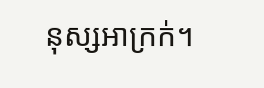នុស្សអាក្រក់។